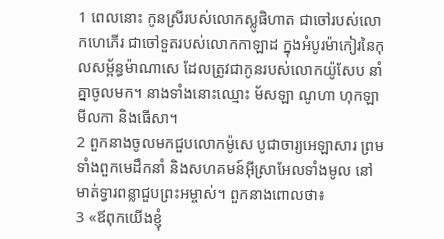1 ពេលនោះ កូនស្រីរបស់លោកស្លូផិហាត ជាចៅរបស់លោកហេភើរ ជាចៅទួតរបស់លោកកាឡាដ ក្នុងអំបូរម៉ាកៀរនៃកុលសម្ព័ន្ធម៉ាណាសេ ដែលត្រូវជាកូនរបស់លោកយ៉ូសែប នាំគ្នាចូលមក។ នាងទាំងនោះឈ្មោះ ម័សឡា ណូហា ហុកឡា មីលកា និងធើសា។
2 ពួកនាងចូលមកជួបលោកម៉ូសេ បូជាចារ្យអេឡាសារ ព្រមទាំងពួកមេដឹកនាំ និងសហគមន៍អ៊ីស្រាអែលទាំងមូល នៅមាត់ទ្វារពន្លាជួបព្រះអម្ចាស់។ ពួកនាងពោលថា៖
3 «ឪពុកយើងខ្ញុំ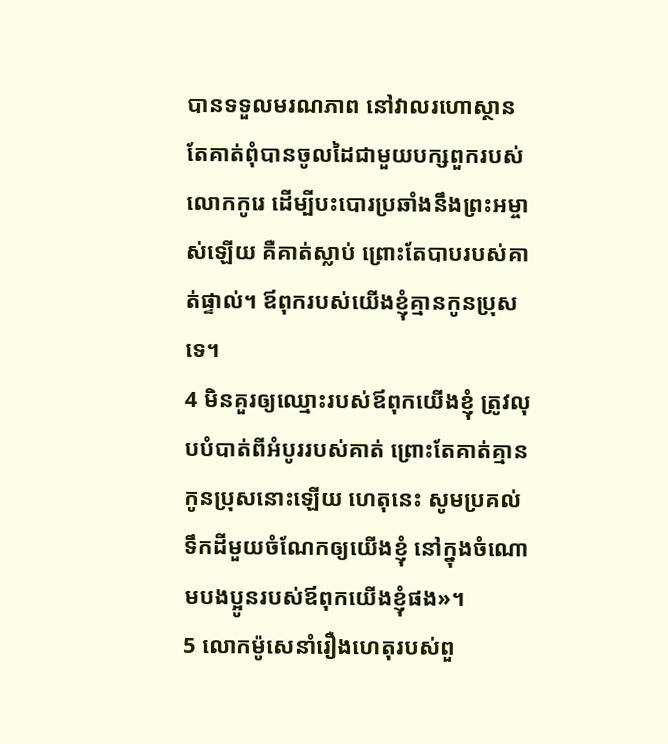បានទទួលមរណភាព នៅវាលរហោស្ថាន តែគាត់ពុំបានចូលដៃជាមួយបក្សពួករបស់លោកកូរេ ដើម្បីបះបោរប្រឆាំងនឹងព្រះអម្ចាស់ឡើយ គឺគាត់ស្លាប់ ព្រោះតែបាបរបស់គាត់ផ្ទាល់។ ឪពុករបស់យើងខ្ញុំគ្មានកូនប្រុសទេ។
4 មិនគួរឲ្យឈ្មោះរបស់ឪពុកយើងខ្ញុំ ត្រូវលុបបំបាត់ពីអំបូររបស់គាត់ ព្រោះតែគាត់គ្មានកូនប្រុសនោះឡើយ ហេតុនេះ សូមប្រគល់ទឹកដីមួយចំណែកឲ្យយើងខ្ញុំ នៅក្នុងចំណោមបងប្អូនរបស់ឪពុកយើងខ្ញុំផង»។
5 លោកម៉ូសេនាំរឿងហេតុរបស់ពួ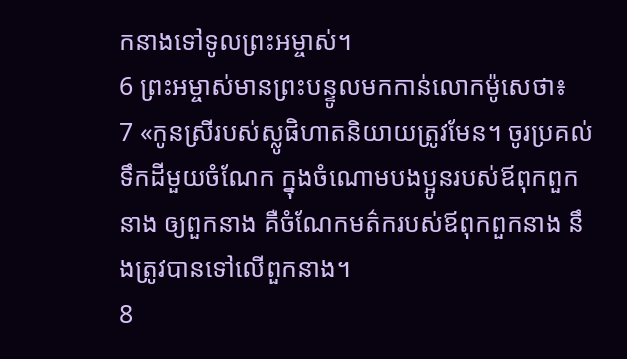កនាងទៅទូលព្រះអម្ចាស់។
6 ព្រះអម្ចាស់មានព្រះបន្ទូលមកកាន់លោកម៉ូសេថា៖
7 «កូនស្រីរបស់ស្លូផិហាតនិយាយត្រូវមែន។ ចូរប្រគល់ទឹកដីមួយចំណែក ក្នុងចំណោមបងប្អូនរបស់ឪពុកពួកនាង ឲ្យពួកនាង គឺចំណែកមត៌ករបស់ឪពុកពួកនាង នឹងត្រូវបានទៅលើពួកនាង។
8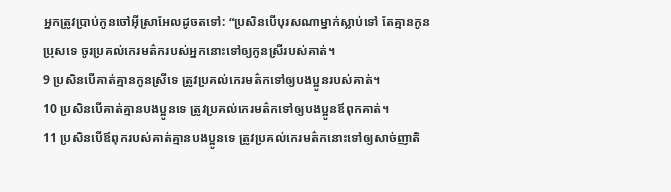អ្នកត្រូវប្រាប់កូនចៅអ៊ីស្រាអែលដូចតទៅ: “ប្រសិនបើបុរសណាម្នាក់ស្លាប់ទៅ តែគ្មានកូនប្រុសទេ ចូរប្រគល់កេរមត៌ករបស់អ្នកនោះទៅឲ្យកូនស្រីរបស់គាត់។
9 ប្រសិនបើគាត់គ្មានកូនស្រីទេ ត្រូវប្រគល់កេរមត៌កទៅឲ្យបងប្អូនរបស់គាត់។
10 ប្រសិនបើគាត់គ្មានបងប្អូនទេ ត្រូវប្រគល់កេរមត៌កទៅឲ្យបងប្អូនឪពុកគាត់។
11 ប្រសិនបើឪពុករបស់គាត់គ្មានបងប្អូនទេ ត្រូវប្រគល់កេរមត៌កនោះទៅឲ្យសាច់ញាតិ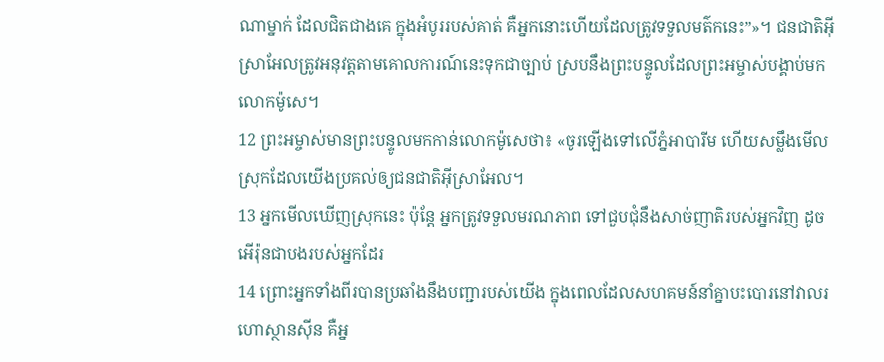ណាម្នាក់ ដែលជិតជាងគេ ក្នុងអំបូររបស់គាត់ គឺអ្នកនោះហើយដែលត្រូវទទួលមត៌កនេះ”»។ ជនជាតិអ៊ីស្រាអែលត្រូវអនុវត្តតាមគោលការណ៍នេះទុកជាច្បាប់ ស្របនឹងព្រះបន្ទូលដែលព្រះអម្ចាស់បង្គាប់មកលោកម៉ូសេ។
12 ព្រះអម្ចាស់មានព្រះបន្ទូលមកកាន់លោកម៉ូសេថា៖ «ចូរឡើងទៅលើភ្នំអាបារីម ហើយសម្លឹងមើលស្រុកដែលយើងប្រគល់ឲ្យជនជាតិអ៊ីស្រាអែល។
13 អ្នកមើលឃើញស្រុកនេះ ប៉ុន្តែ អ្នកត្រូវទទួលមរណភាព ទៅជួបជុំនឹងសាច់ញាតិរបស់អ្នកវិញ ដូចអើរ៉ុនជាបងរបស់អ្នកដែរ
14 ព្រោះអ្នកទាំងពីរបានប្រឆាំងនឹងបញ្ជារបស់យើង ក្នុងពេលដែលសហគមន៍នាំគ្នាបះបោរនៅវាលរហោស្ថានស៊ីន គឺអ្ន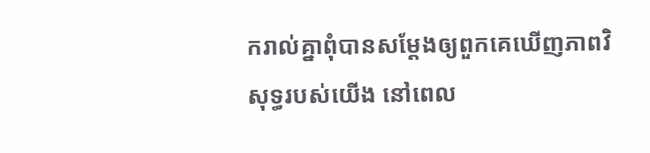ករាល់គ្នាពុំបានសម្តែងឲ្យពួកគេឃើញភាពវិសុទ្ធរបស់យើង នៅពេល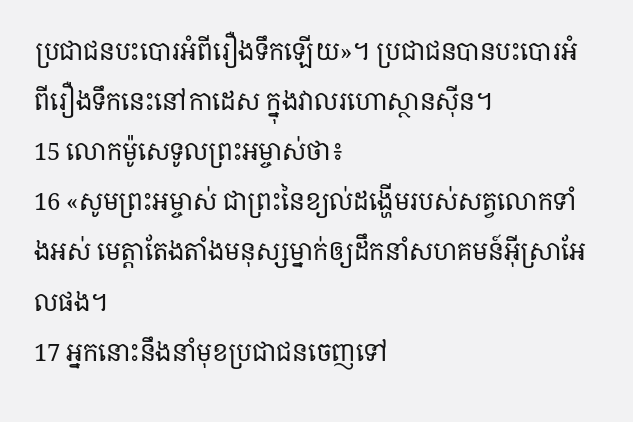ប្រជាជនបះបោរអំពីរឿងទឹកឡើយ»។ ប្រជាជនបានបះបោរអំពីរឿងទឹកនេះនៅកាដេស ក្នុងវាលរហោស្ថានស៊ីន។
15 លោកម៉ូសេទូលព្រះអម្ចាស់ថា៖
16 «សូមព្រះអម្ចាស់ ជាព្រះនៃខ្យល់ដង្ហើមរបស់សត្វលោកទាំងអស់ មេត្តាតែងតាំងមនុស្សម្នាក់ឲ្យដឹកនាំសហគមន៍អ៊ីស្រាអែលផង។
17 អ្នកនោះនឹងនាំមុខប្រជាជនចេញទៅ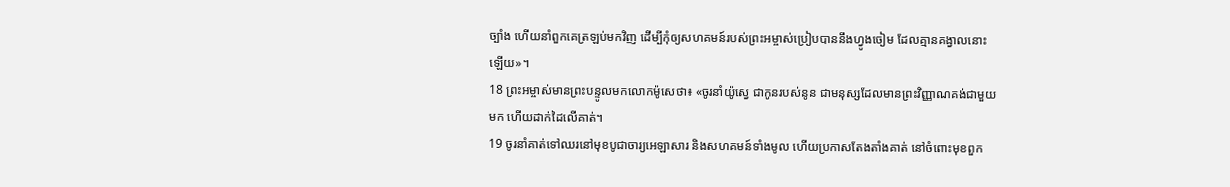ច្បាំង ហើយនាំពួកគេត្រឡប់មកវិញ ដើម្បីកុំឲ្យសហគមន៍របស់ព្រះអម្ចាស់ប្រៀបបាននឹងហ្វូងចៀម ដែលគ្មានគង្វាលនោះឡើយ»។
18 ព្រះអម្ចាស់មានព្រះបន្ទូលមកលោកម៉ូសេថា៖ «ចូរនាំយ៉ូស្វេ ជាកូនរបស់នូន ជាមនុស្សដែលមានព្រះវិញ្ញាណគង់ជាមួយមក ហើយដាក់ដៃលើគាត់។
19 ចូរនាំគាត់ទៅឈរនៅមុខបូជាចារ្យអេឡាសារ និងសហគមន៍ទាំងមូល ហើយប្រកាសតែងតាំងគាត់ នៅចំពោះមុខពួក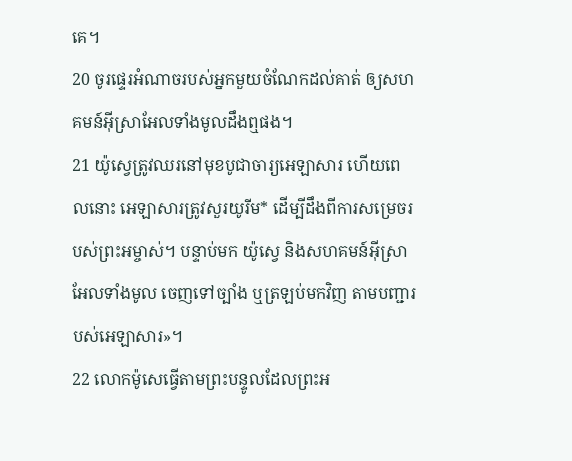គេ។
20 ចូរផ្ទេរអំណាចរបស់អ្នកមួយចំណែកដល់គាត់ ឲ្យសហគមន៍អ៊ីស្រាអែលទាំងមូលដឹងឮផង។
21 យ៉ូស្វេត្រូវឈរនៅមុខបូជាចារ្យអេឡាសារ ហើយពេលនោះ អេឡាសារត្រូវសួរយូរីម* ដើម្បីដឹងពីការសម្រេចរបស់ព្រះអម្ចាស់។ បន្ទាប់មក យ៉ូស្វេ និងសហគមន៍អ៊ីស្រាអែលទាំងមូល ចេញទៅច្បាំង ឬត្រឡប់មកវិញ តាមបញ្ជារបស់អេឡាសារ»។
22 លោកម៉ូសេធ្វើតាមព្រះបន្ទូលដែលព្រះអ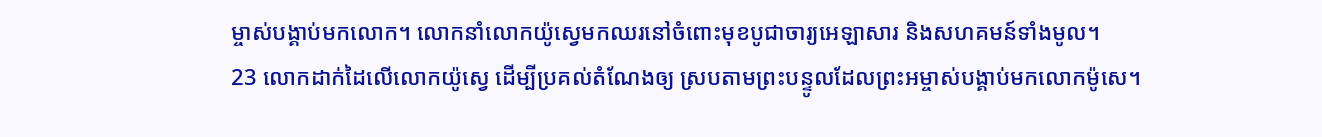ម្ចាស់បង្គាប់មកលោក។ លោកនាំលោកយ៉ូស្វេមកឈរនៅចំពោះមុខបូជាចារ្យអេឡាសារ និងសហគមន៍ទាំងមូល។
23 លោកដាក់ដៃលើលោកយ៉ូស្វេ ដើម្បីប្រគល់តំណែងឲ្យ ស្របតាមព្រះបន្ទូលដែលព្រះអម្ចាស់បង្គាប់មកលោកម៉ូសេ។